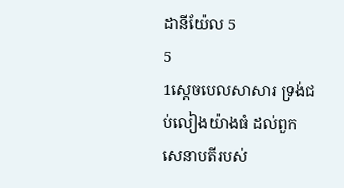ដានីយ៉ែល 5
5
1ស្តេចបេលសាសារ ទ្រង់ជប់លៀងយ៉ាងធំ ដល់ពួកសេនាបតីរបស់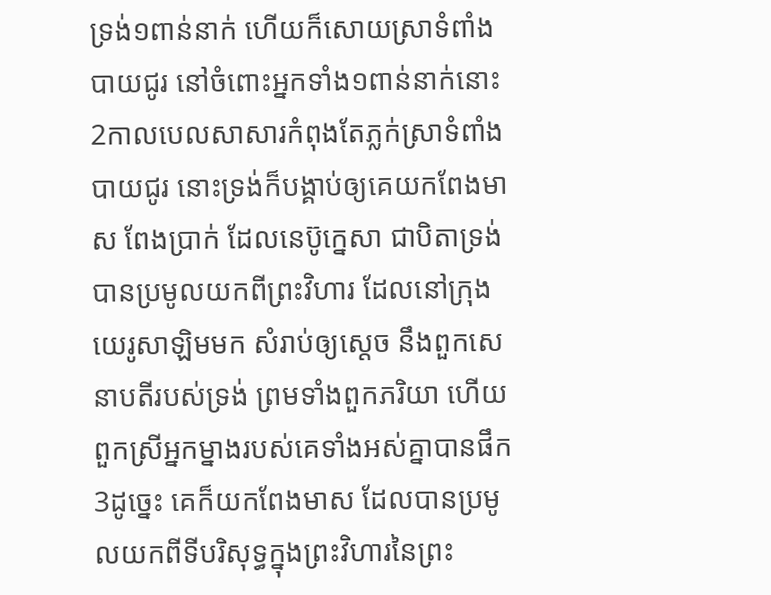ទ្រង់១ពាន់នាក់ ហើយក៏សោយស្រាទំពាំងបាយជូរ នៅចំពោះអ្នកទាំង១ពាន់នាក់នោះ 2កាលបេលសាសារកំពុងតែភ្លក់ស្រាទំពាំងបាយជូរ នោះទ្រង់ក៏បង្គាប់ឲ្យគេយកពែងមាស ពែងប្រាក់ ដែលនេប៊ូក្នេសា ជាបិតាទ្រង់ បានប្រមូលយកពីព្រះវិហារ ដែលនៅក្រុងយេរូសាឡិមមក សំរាប់ឲ្យស្តេច នឹងពួកសេនាបតីរបស់ទ្រង់ ព្រមទាំងពួកភរិយា ហើយពួកស្រីអ្នកម្នាងរបស់គេទាំងអស់គ្នាបានផឹក 3ដូច្នេះ គេក៏យកពែងមាស ដែលបានប្រមូលយកពីទីបរិសុទ្ធក្នុងព្រះវិហារនៃព្រះ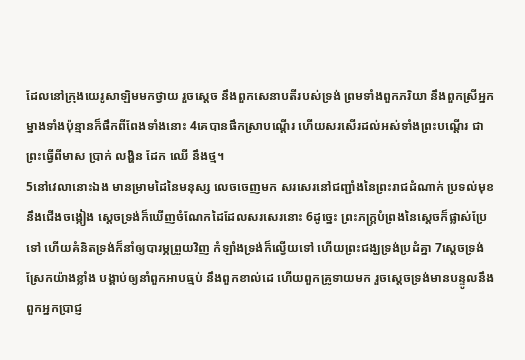ដែលនៅក្រុងយេរូសាឡិមមកថ្វាយ រួចស្តេច នឹងពួកសេនាបតីរបស់ទ្រង់ ព្រមទាំងពួកភរិយា នឹងពួកស្រីអ្នកម្នាងទាំងប៉ុន្មានក៏ផឹកពីពែងទាំងនោះ 4គេបានផឹកស្រាបណ្តើរ ហើយសរសើរដល់អស់ទាំងព្រះបណ្តើរ ជាព្រះធ្វើពីមាស ប្រាក់ លង្ហិន ដែក ឈើ នឹងថ្ម។
5នៅវេលានោះឯង មានម្រាមដៃនៃមនុស្ស លេចចេញមក សរសេរនៅជញ្ជាំងនៃព្រះរាជដំណាក់ ប្រទល់មុខនឹងជើងចង្កៀង ស្តេចទ្រង់ក៏ឃើញចំណែកដៃដែលសរសេរនោះ 6ដូច្នេះ ព្រះភក្ត្របំព្រងនៃស្តេចក៏ផ្លាស់ប្រែទៅ ហើយគំនិតទ្រង់ក៏នាំឲ្យបារម្ភព្រួយវិញ កំឡាំងទ្រង់ក៏ល្វើយទៅ ហើយព្រះជង្ឃទ្រង់ប្រដំគ្នា 7ស្តេចទ្រង់ស្រែកយ៉ាងខ្លាំង បង្គាប់ឲ្យនាំពួកអាបធ្មប់ នឹងពួកខាល់ដេ ហើយពួកគ្រូទាយមក រួចស្តេចទ្រង់មានបន្ទូលនឹងពួកអ្នកប្រាជ្ញ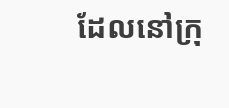ដែលនៅក្រុ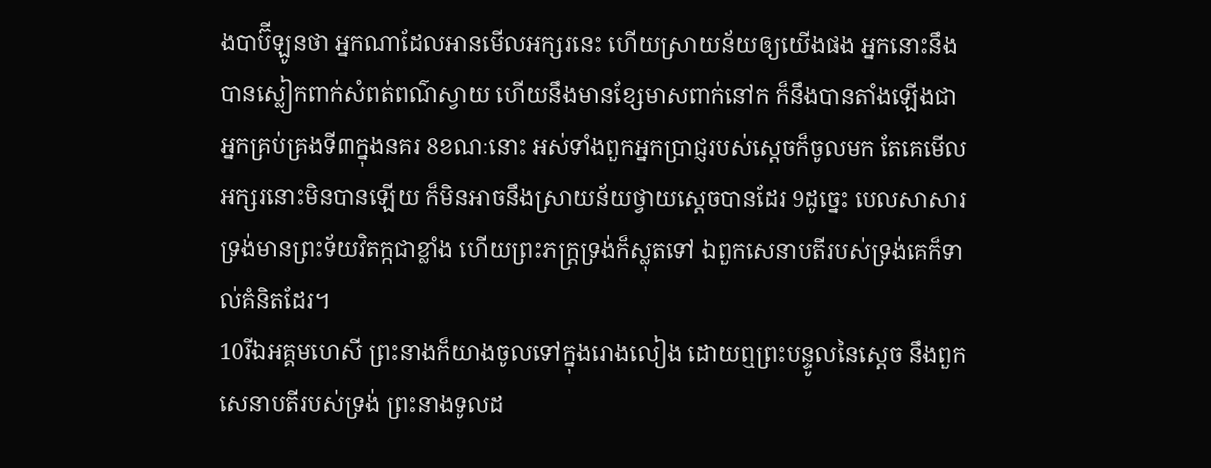ងបាប៊ីឡូនថា អ្នកណាដែលអានមើលអក្សរនេះ ហើយស្រាយន័យឲ្យយើងផង អ្នកនោះនឹងបានស្លៀកពាក់សំពត់ពណ៌ស្វាយ ហើយនឹងមានខ្សែមាសពាក់នៅក ក៏នឹងបានតាំងឡើងជាអ្នកគ្រប់គ្រងទី៣ក្នុងនគរ 8ខណៈនោះ អស់ទាំងពួកអ្នកប្រាជ្ញរបស់ស្តេចក៏ចូលមក តែគេមើលអក្សរនោះមិនបានឡើយ ក៏មិនអាចនឹងស្រាយន័យថ្វាយស្តេចបានដែរ 9ដូច្នេះ បេលសាសារទ្រង់មានព្រះទ័យវិតក្កជាខ្លាំង ហើយព្រះភក្ត្រទ្រង់ក៏ស្លុតទៅ ឯពួកសេនាបតីរបស់ទ្រង់គេក៏ទាល់គំនិតដែរ។
10រីឯអគ្គមហេសី ព្រះនាងក៏យាងចូលទៅក្នុងរោងលៀង ដោយឮព្រះបន្ទូលនៃស្តេច នឹងពួកសេនាបតីរបស់ទ្រង់ ព្រះនាងទូលដ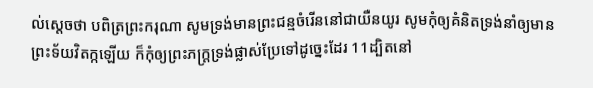ល់ស្តេចថា បពិត្រព្រះករុណា សូមទ្រង់មានព្រះជន្មចំរើននៅជាយឺនយូរ សូមកុំឲ្យគំនិតទ្រង់នាំឲ្យមានព្រះទ័យវិតក្កឡើយ ក៏កុំឲ្យព្រះភក្ត្រទ្រង់ផ្លាស់ប្រែទៅដូច្នេះដែរ 11ដ្បិតនៅ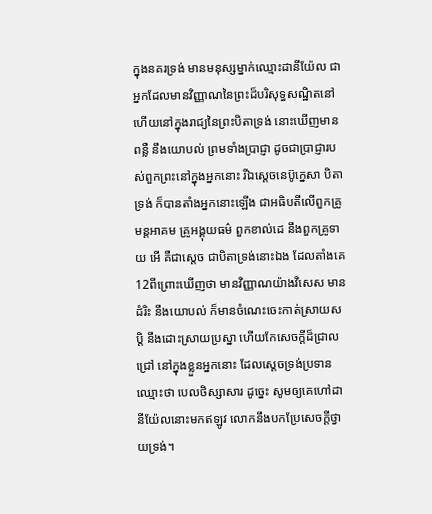ក្នុងនគរទ្រង់ មានមនុស្សម្នាក់ឈ្មោះដានីយ៉ែល ជាអ្នកដែលមានវិញ្ញាណនៃព្រះដ៏បរិសុទ្ធសណ្ឋិតនៅ ហើយនៅក្នុងរាជ្យនៃព្រះបិតាទ្រង់ នោះឃើញមានពន្លឺ នឹងយោបល់ ព្រមទាំងប្រាជ្ញា ដូចជាប្រាជ្ញារបស់ពួកព្រះនៅក្នុងអ្នកនោះ រីឯស្តេចនេប៊ូក្នេសា បិតាទ្រង់ ក៏បានតាំងអ្នកនោះឡើង ជាអធិបតីលើពួកគ្រូមន្តអាគម គ្រូអង្គុយធម៌ ពួកខាល់ដេ នឹងពួកគ្រូទាយ អើ គឺជាស្តេច ជាបិតាទ្រង់នោះឯង ដែលតាំងគេ 12ពីព្រោះឃើញថា មានវិញ្ញាណយ៉ាងវិសេស មានដំរិះ នឹងយោបល់ ក៏មានចំណេះចេះកាត់ស្រាយសប្តិ នឹងដោះស្រាយប្រស្នា ហើយកែសេចក្ដីដ៏ជ្រាលជ្រៅ នៅក្នុងខ្លួនអ្នកនោះ ដែលស្តេចទ្រង់ប្រទានឈ្មោះថា បេលថិស្សាសារ ដូច្នេះ សូមឲ្យគេហៅដានីយ៉ែលនោះមកឥឡូវ លោកនឹងបកប្រែសេចក្ដីថ្វាយទ្រង់។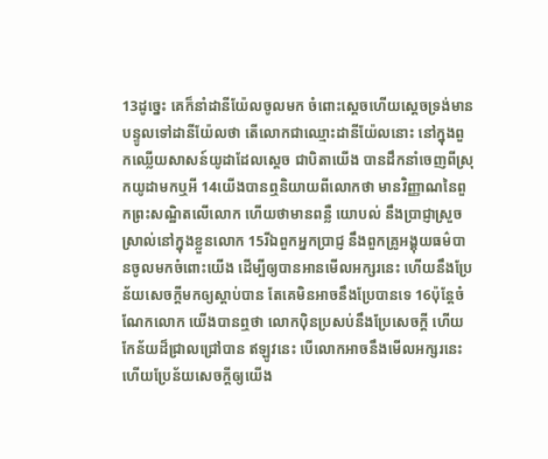13ដូច្នេះ គេក៏នាំដានីយ៉ែលចូលមក ចំពោះស្តេចហើយស្តេចទ្រង់មានបន្ទូលទៅដានីយ៉ែលថា តើលោកជាឈ្មោះដានីយ៉ែលនោះ នៅក្នុងពួកឈ្លើយសាសន៍យូដាដែលស្តេច ជាបិតាយើង បានដឹកនាំចេញពីស្រុកយូដាមកឬអី 14យើងបានឮនិយាយពីលោកថា មានវិញ្ញាណនៃពួកព្រះសណ្ឋិតលើលោក ហើយថាមានពន្លឺ យោបល់ នឹងប្រាជ្ញាស្រួចស្រាល់នៅក្នុងខ្លួនលោក 15រីឯពួកអ្នកប្រាជ្ញ នឹងពួកគ្រូអង្គុយធម៌បានចូលមកចំពោះយើង ដើម្បីឲ្យបានអានមើលអក្សរនេះ ហើយនឹងប្រែន័យសេចក្ដីមកឲ្យស្តាប់បាន តែគេមិនអាចនឹងប្រែបានទេ 16ប៉ុន្តែចំណែកលោក យើងបានឮថា លោកប៉ិនប្រសប់នឹងប្រែសេចក្ដី ហើយកែន័យដ៏ជ្រាលជ្រៅបាន ឥឡូវនេះ បើលោកអាចនឹងមើលអក្សរនេះ ហើយប្រែន័យសេចក្ដីឲ្យយើង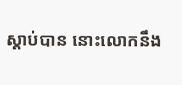ស្តាប់បាន នោះលោកនឹង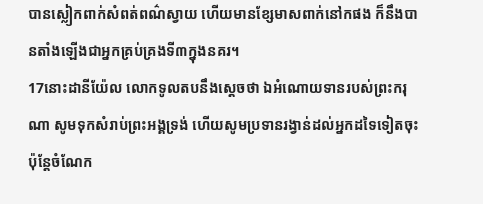បានស្លៀកពាក់សំពត់ពណ៌ស្វាយ ហើយមានខ្សែមាសពាក់នៅកផង ក៏នឹងបានតាំងឡើងជាអ្នកគ្រប់គ្រងទី៣ក្នុងនគរ។
17នោះដានីយ៉ែល លោកទូលតបនឹងស្តេចថា ឯអំណោយទានរបស់ព្រះករុណា សូមទុកសំរាប់ព្រះអង្គទ្រង់ ហើយសូមប្រទានរង្វាន់ដល់អ្នកដទៃទៀតចុះ ប៉ុន្តែចំណែក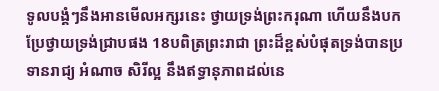ទូលបង្គំៗនឹងអានមើលអក្សរនេះ ថ្វាយទ្រង់ព្រះករុណា ហើយនឹងបកប្រែថ្វាយទ្រង់ជ្រាបផង 18បពិត្រព្រះរាជា ព្រះដ៏ខ្ពស់បំផុតទ្រង់បានប្រទានរាជ្យ អំណាច សិរីល្អ នឹងឥទ្ធានុភាពដល់នេ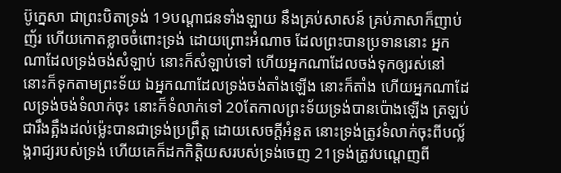ប៊ូក្នេសា ជាព្រះបិតាទ្រង់ 19បណ្តាជនទាំងឡាយ នឹងគ្រប់សាសន៍ គ្រប់ភាសាក៏ញាប់ញ័រ ហើយកោតខ្លាចចំពោះទ្រង់ ដោយព្រោះអំណាច ដែលព្រះបានប្រទាននោះ អ្នកណាដែលទ្រង់ចង់សំឡាប់ នោះក៏សំឡាប់ទៅ ហើយអ្នកណាដែលចង់ទុកឲ្យរស់នៅ នោះក៏ទុកតាមព្រះទ័យ ឯអ្នកណាដែលទ្រង់ចង់តាំងឡើង នោះក៏តាំង ហើយអ្នកណាដែលទ្រង់ចង់ទំលាក់ចុះ នោះក៏ទំលាក់ទៅ 20តែកាលព្រះទ័យទ្រង់បានប៉ោងឡើង ត្រឡប់ជារឹងត្អឹងដល់ម៉្លេះបានជាទ្រង់ប្រព្រឹត្ត ដោយសេចក្ដីអំនួត នោះទ្រង់ត្រូវទំលាក់ចុះពីបល្ល័ង្ករាជ្យរបស់ទ្រង់ ហើយគេក៏ដកកិត្តិយសរបស់ទ្រង់ចេញ 21ទ្រង់ត្រូវបណ្តេញពី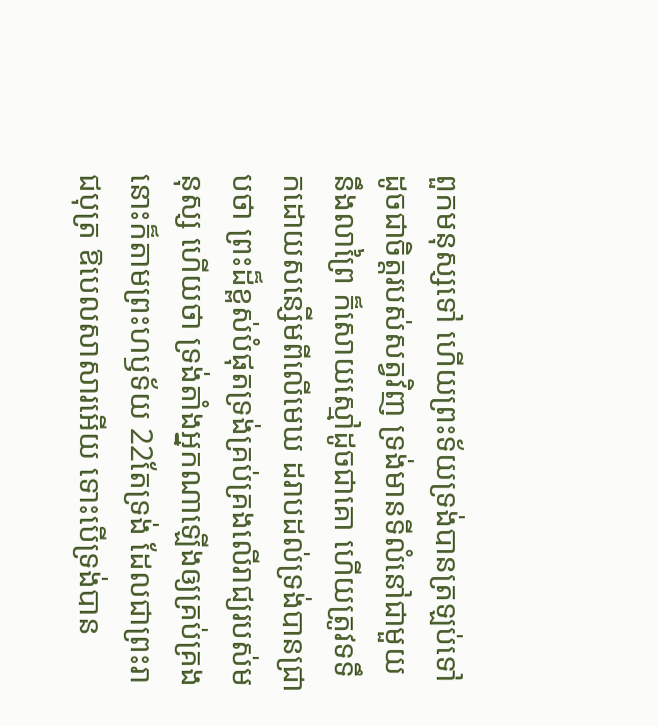ពួកមនុស្សទៅ ហើយព្រះទ័យទ្រង់បានត្រឡប់ទៅ ដូចជាចិត្តរបស់សត្វវិញ ទ្រង់មានទីលំនៅជាមួយនឹងលាព្រៃ ក៏សោយស្មៅដូចជាគោ ហើយត្រូវទទឹកដោយសន្សើមពីលើមេឃ ដរាបដល់ទ្រង់បានជ្រាបថា ព្រះដ៏ខ្ពស់បំផុតទ្រង់គ្រប់គ្រងលើរាជ្យរបស់មនុស្ស ហើយថា ទ្រង់តាំងអ្នកណាឡើងឲ្យគ្រប់គ្រង នោះក៏តាមព្រះហឫទ័យ 22តែទ្រង់ ដែលជាព្រះរាជបុត្រ ឱបេលសាសារអើយ ទោះបើទ្រង់បាន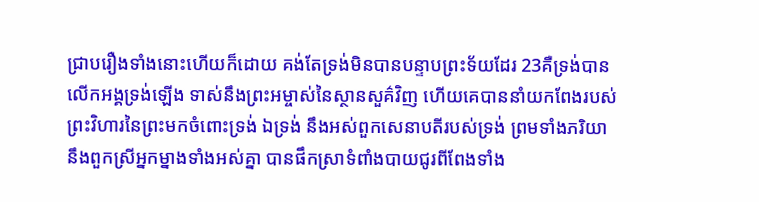ជ្រាបរឿងទាំងនោះហើយក៏ដោយ គង់តែទ្រង់មិនបានបន្ទាបព្រះទ័យដែរ 23គឺទ្រង់បានលើកអង្គទ្រង់ឡើង ទាស់នឹងព្រះអម្ចាស់នៃស្ថានសួគ៌វិញ ហើយគេបាននាំយកពែងរបស់ព្រះវិហារនៃព្រះមកចំពោះទ្រង់ ឯទ្រង់ នឹងអស់ពួកសេនាបតីរបស់ទ្រង់ ព្រមទាំងភរិយា នឹងពួកស្រីអ្នកម្នាងទាំងអស់គ្នា បានផឹកស្រាទំពាំងបាយជូរពីពែងទាំង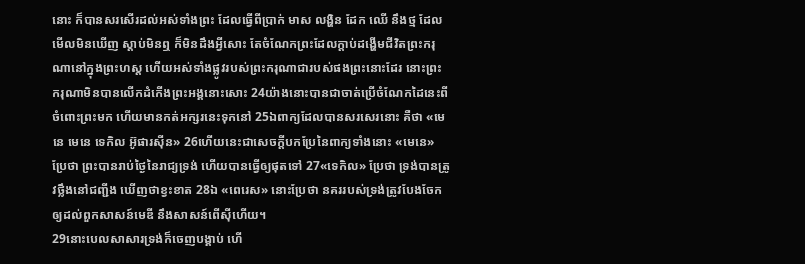នោះ ក៏បានសរសើរដល់អស់ទាំងព្រះ ដែលធ្វើពីប្រាក់ មាស លង្ហិន ដែក ឈើ នឹងថ្ម ដែលមើលមិនឃើញ ស្តាប់មិនឮ ក៏មិនដឹងអ្វីសោះ តែចំណែកព្រះដែលក្តាប់ដង្ហើមជីវិតព្រះករុណានៅក្នុងព្រះហស្ត ហើយអស់ទាំងផ្លូវរបស់ព្រះករុណាជារបស់ផងព្រះនោះដែរ នោះព្រះករុណាមិនបានលើកដំកើងព្រះអង្គនោះសោះ 24យ៉ាងនោះបានជាចាត់ប្រើចំណែកដៃនេះពីចំពោះព្រះមក ហើយមានកត់អក្សរនេះទុកនៅ 25ឯពាក្យដែលបានសរសេរនោះ គឺថា «មេនេ មេនេ ទេកិល អ៊ូផារស៊ីន» 26ហើយនេះជាសេចក្ដីបកប្រែនៃពាក្យទាំងនោះ «មេនេ» ប្រែថា ព្រះបានរាប់ថ្ងៃនៃរាជ្យទ្រង់ ហើយបានធ្វើឲ្យផុតទៅ 27«ទេកិល» ប្រែថា ទ្រង់បានត្រូវថ្លឹងនៅជញ្ជីង ឃើញថាខ្វះខាត 28ឯ «ពេរេស» នោះប្រែថា នគររបស់ទ្រង់ត្រូវបែងចែកឲ្យដល់ពួកសាសន៍មេឌី នឹងសាសន៍ពើស៊ីហើយ។
29នោះបេលសាសារទ្រង់ក៏ចេញបង្គាប់ ហើ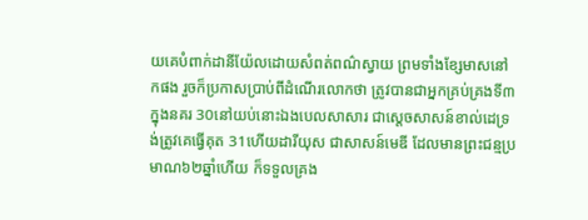យគេបំពាក់ដានីយ៉ែលដោយសំពត់ពណ៌ស្វាយ ព្រមទាំងខ្សែមាសនៅកផង រួចក៏ប្រកាសប្រាប់ពីដំណើរលោកថា ត្រូវបានជាអ្នកគ្រប់គ្រងទី៣ក្នុងនគរ 30នៅយប់នោះឯងបេលសាសារ ជាស្តេចសាសន៍ខាល់ដេទ្រង់ត្រូវគេធ្វើគុត 31ហើយដារីយុស ជាសាសន៍មេឌី ដែលមានព្រះជន្មប្រមាណ៦២ឆ្នាំហើយ ក៏ទទួលគ្រង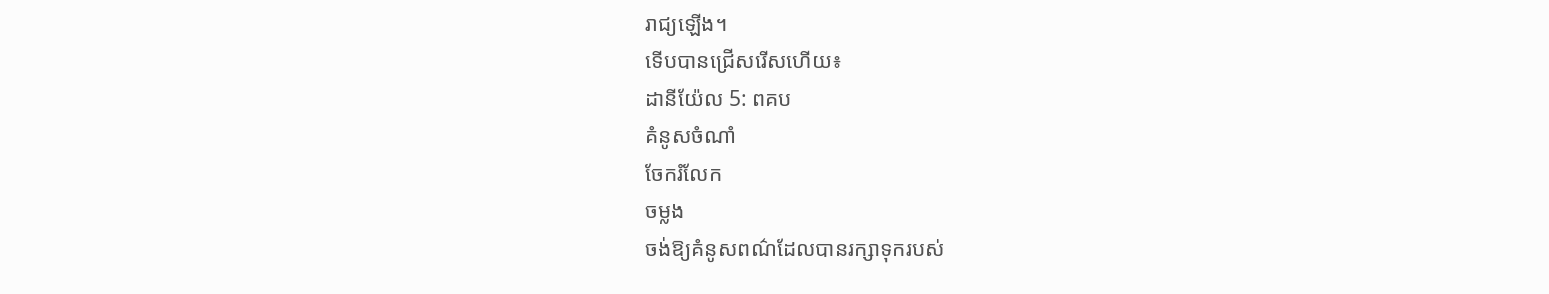រាជ្យឡើង។
ទើបបានជ្រើសរើសហើយ៖
ដានីយ៉ែល 5: ពគប
គំនូសចំណាំ
ចែករំលែក
ចម្លង
ចង់ឱ្យគំនូសពណ៌ដែលបានរក្សាទុករបស់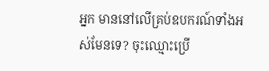អ្នក មាននៅលើគ្រប់ឧបករណ៍ទាំងអស់មែនទេ? ចុះឈ្មោះប្រើ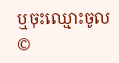ឬចុះឈ្មោះចូល
©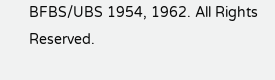BFBS/UBS 1954, 1962. All Rights Reserved.